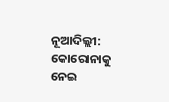ନୂଆଦିଲ୍ଲୀ: କୋରୋନାକୁ ନେଇ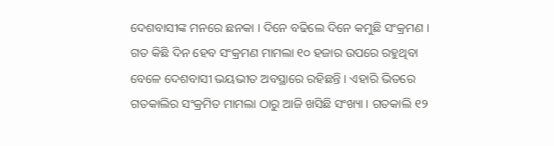ଦେଶବାସୀଙ୍କ ମନରେ ଛନକା । ଦିନେ ବଢିଲେ ଦିନେ କମୁଛି ସଂକ୍ରମଣ । ଗତ କିଛି ଦିନ ହେବ ସଂକ୍ରମଣ ମାମଲା ୧୦ ହଜାର ଉପରେ ରହୁଥିବା ବେଳେ ଦେଶବାସୀ ଭୟଭୀତ ଅବସ୍ଥାରେ ରହିଛନ୍ତି । ଏହାରି ଭିତରେ ଗତକାଲିର ସଂକ୍ରମିତ ମାମଲା ଠାରୁ ଆଜି ଖସିଛି ସଂଖ୍ୟା । ଗତକାଲି ୧୨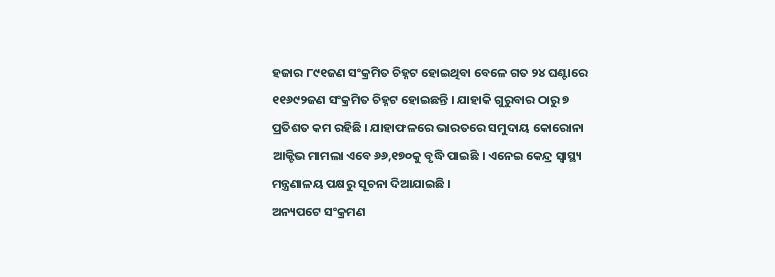ହଜାର ୮୯୧ଜଣ ସଂକ୍ରମିତ ଚିହ୍ନଟ ହୋଇଥିବା ବେଳେ ଗତ ୨୪ ଘଣ୍ଟାରେ ୧୧୬୯୨ଜଣ ସଂକ୍ରମିତ ଚିହ୍ନଟ ହୋଇଛନ୍ତି । ଯାହାକି ଗୁରୁବାର ଠାରୁ ୭ ପ୍ରତିଶତ କମ ରହିଛି । ଯାହାଫଳରେ ଭାରତରେ ସମୁଦାୟ କୋରୋନା ଆକ୍ଟିଭ ମାମଲା ଏବେ ୬୬,୧୭୦କୁ ବୃଦ୍ଧି ପାଇଛି । ଏନେଇ କେନ୍ଦ୍ର ସ୍ବାସ୍ଥ୍ୟ ମନ୍ତ୍ରଣାଳୟ ପକ୍ଷରୁ ସୂଚନା ଦିଆଯାଇଛି ।
ଅନ୍ୟପଟେ ସଂକ୍ରମଣ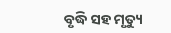ବୃଦ୍ଧି ସହ ମୃତ୍ୟୁ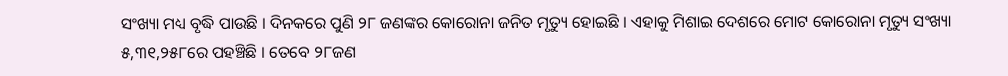ସଂଖ୍ୟା ମଧ୍ୟ ବୃଦ୍ଧି ପାଉଛି । ଦିନକରେ ପୁଣି ୨୮ ଜଣଙ୍କର କୋରୋନା ଜନିତ ମୃତ୍ୟୁ ହୋଇଛି । ଏହାକୁ ମିଶାଇ ଦେଶରେ ମୋଟ କୋରୋନା ମୃତ୍ୟୁ ସଂଖ୍ୟା ୫,୩୧,୨୫୮ରେ ପହଞ୍ଚିଛି । ତେବେ ୨୮ଜଣ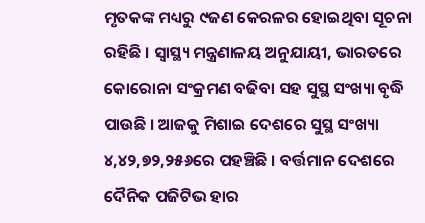ମୃତକଙ୍କ ମଧ୍ୟରୁ ୯ଜଣ କେରଳର ହୋଇଥିବା ସୂଚନା ରହିଛି । ସ୍ବାସ୍ଥ୍ୟ ମନ୍ତ୍ରଣାଳୟ ଅନୁଯାୟୀ, ଭାରତରେ କୋରୋନା ସଂକ୍ରମଣ ବଢିବା ସହ ସୁସ୍ଥ ସଂଖ୍ୟା ବୃଦ୍ଧି ପାଉଛି । ଆଜକୁ ମିଶାଇ ଦେଶରେ ସୁସ୍ଥ ସଂଖ୍ୟା ୪,୪୨,୭୨,୨୫୬ରେ ପହଞ୍ଚିଛି । ବର୍ତ୍ତମାନ ଦେଶରେ ଦୈନିକ ପଜିଟିଭ ହାର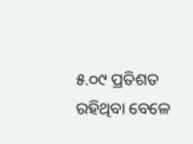୫.୦୯ ପ୍ରତିଶତ ରହିଥିବା ବେଳେ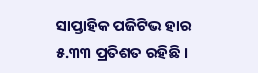ସାପ୍ତାହିକ ପଜିଟିଭ ହାର ୫.୩୩ ପ୍ରତିଶତ ରହିଛି ।